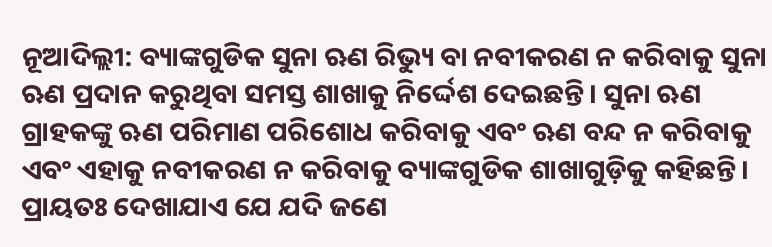ନୂଆଦିଲ୍ଲୀ: ବ୍ୟାଙ୍କଗୁଡିକ ସୁନା ଋଣ ରିଭ୍ୟୁ ବା ନବୀକରଣ ନ କରିବାକୁ ସୁନା ଋଣ ପ୍ରଦାନ କରୁଥିବା ସମସ୍ତ ଶାଖାକୁ ନିର୍ଦ୍ଦେଶ ଦେଇଛନ୍ତି। ସୁନା ଋଣ ଗ୍ରାହକଙ୍କୁ ଋଣ ପରିମାଣ ପରିଶୋଧ କରିବାକୁ ଏବଂ ଋଣ ବନ୍ଦ ନ କରିବାକୁ ଏବଂ ଏହାକୁ ନବୀକରଣ ନ କରିବାକୁ ବ୍ୟାଙ୍କଗୁଡିକ ଶାଖାଗୁଡ଼ିକୁ କହିଛନ୍ତି। ପ୍ରାୟତଃ ଦେଖାଯାଏ ଯେ ଯଦି ଜଣେ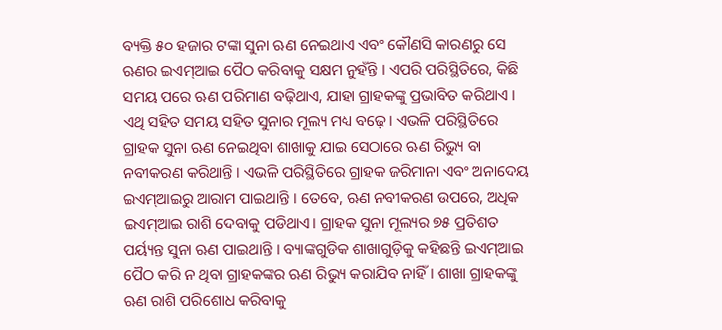ବ୍ୟକ୍ତି ୫୦ ହଜାର ଟଙ୍କା ସୁନା ଋଣ ନେଇଥାଏ ଏବଂ କୌଣସି କାରଣରୁ ସେ ଋଣର ଇଏମ୍ଆଇ ପୈଠ କରିବାକୁ ସକ୍ଷମ ନୁହଁନ୍ତି । ଏପରି ପରିସ୍ଥିତିରେ, କିଛି ସମୟ ପରେ ଋଣ ପରିମାଣ ବଢ଼ିଥାଏ, ଯାହା ଗ୍ରାହକଙ୍କୁ ପ୍ରଭାବିତ କରିଥାଏ । ଏଥି ସହିତ ସମୟ ସହିତ ସୁନାର ମୂଲ୍ୟ ମଧ୍ୟ ବଢ଼େ। ଏଭଳି ପରିସ୍ଥିତିରେ ଗ୍ରାହକ ସୁନା ଋଣ ନେଇଥିବା ଶାଖାକୁ ଯାଇ ସେଠାରେ ଋଣ ରିଭ୍ୟୁ ବା ନବୀକରଣ କରିଥାନ୍ତି । ଏଭଳି ପରିସ୍ଥିତିରେ ଗ୍ରାହକ ଜରିମାନା ଏବଂ ଅନାଦେୟ ଇଏମ୍ଆଇରୁ ଆରାମ ପାଇଥାନ୍ତି । ତେବେ, ଋଣ ନବୀକରଣ ଉପରେ, ଅଧିକ ଇଏମ୍ଆଇ ରାଶି ଦେବାକୁ ପଡିଥାଏ। ଗ୍ରାହକ ସୁନା ମୂଲ୍ୟର ୭୫ ପ୍ରତିଶତ ପର୍ୟ୍ୟନ୍ତ ସୁନା ଋଣ ପାଇଥାନ୍ତି । ବ୍ୟାଙ୍କଗୁଡିକ ଶାଖାଗୁଡ଼ିକୁ କହିଛନ୍ତି ଇଏମ୍ଆଇ ପୈଠ କରି ନ ଥିବା ଗ୍ରାହକଙ୍କର ଋଣ ରିଭ୍ୟୁ କରାଯିବ ନାହିଁ। ଶାଖା ଗ୍ରାହକଙ୍କୁ ଋଣ ରାଶି ପରିଶୋଧ କରିବାକୁ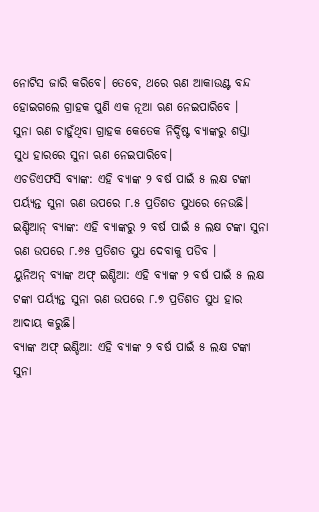ନୋଟିସ ଜାରି କରିବେ। ତେବେ, ଥରେ ଋଣ ଆକାଉଣ୍ଟ ବନ୍ଦ ହୋଇଗଲେ ଗ୍ରାହକ ପୁଣି ଏକ ନୂଆ ଋଣ ନେଇପାରିବେ ।
ସୁନା ଋଣ ଚାହୁଁଥିବା ଗ୍ରାହକ କେତେକ ନିର୍ଦ୍ଦିଷ୍ଟ ବ୍ୟାଙ୍କରୁ ଶସ୍ତା ସୁଧ ହାରରେ ସୁନା ଋଣ ନେଇପାରିବେ।
ଏଚଡିଏଫସି ବ୍ୟାଙ୍କ: ଏହି ବ୍ୟାଙ୍କ ୨ ବର୍ଷ ପାଇଁ ୫ ଲକ୍ଷ ଟଙ୍କା ପର୍ୟ୍ୟନ୍ତ ସୁନା ଋଣ ଉପରେ ୮.୫ ପ୍ରତିଶତ ସୁଧରେ ନେଉଛି।
ଇଣ୍ଡିଆନ୍ ବ୍ୟାଙ୍କ: ଏହି ବ୍ୟାଙ୍କରୁ ୨ ବର୍ଷ ପାଇଁ ୫ ଲକ୍ଷ ଟଙ୍କା ସୁନା ଋଣ ଉପରେ ୮.୬୫ ପ୍ରତିଶତ ସୁଧ ଦେବାକୁ ପଡିବ ।
ୟୁନିଅନ୍ ବ୍ୟାଙ୍କ ଅଫ୍ ଇଣ୍ଡିଆ: ଏହି ବ୍ୟାଙ୍କ ୨ ବର୍ଷ ପାଇଁ ୫ ଲକ୍ଷ ଟଙ୍କା ପର୍ୟ୍ୟନ୍ତ ସୁନା ଋଣ ଉପରେ ୮.୭ ପ୍ରତିଶତ ସୁଧ ହାର ଆଦାୟ କରୁଛି।
ବ୍ୟାଙ୍କ ଅଫ୍ ଇଣ୍ଡିଆ: ଏହି ବ୍ୟାଙ୍କ ୨ ବର୍ଷ ପାଇଁ ୫ ଲକ୍ଷ ଟଙ୍କା ସୁନା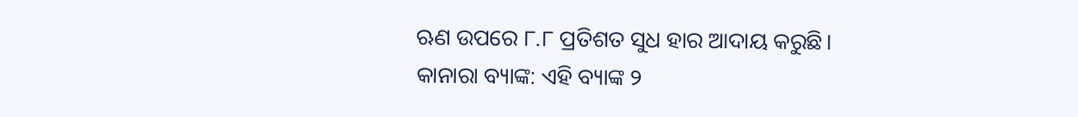ଋଣ ଉପରେ ୮.୮ ପ୍ରତିଶତ ସୁଧ ହାର ଆଦାୟ କରୁଛି।
କାନାରା ବ୍ୟାଙ୍କ: ଏହି ବ୍ୟାଙ୍କ ୨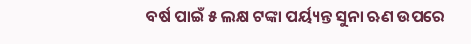ବର୍ଷ ପାଇଁ ୫ ଲକ୍ଷ ଟଙ୍କା ପର୍ୟ୍ୟନ୍ତ ସୁନା ଋଣ ଉପରେ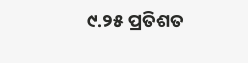୯.୨୫ ପ୍ରତିଶତ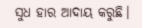ସୁଧ ହାର ଆଦାୟ କରୁଛି।